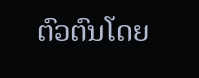ຕົວຕົນໂດຍ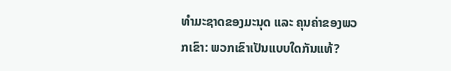ທໍາມະຊາດຂອງມະນຸດ ແລະ ຄຸນຄ່າຂອງພວກເຂົາ: ພວກເຂົາເປັນແບບໃດກັນແທ້?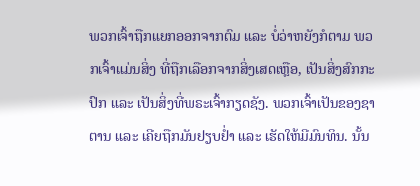ພວກເຈົ້າຖືກແຍກອອກຈາກຕົມ ແລະ ບໍ່ວ່າຫຍັງກໍຕາມ ພວກເຈົ້າແມ່ນສິ່ງ ທີ່ຖືກເລືອກຈາກສິ່ງເສດເຫຼືອ, ເປັນສິ່ງສົກກະປົກ ແລະ ເປັນສິ່ງທີ່ພຣະເຈົ້າກຽດຊັງ. ພວກເຈົ້າເປັນຂອງຊາຕານ ແລະ ເຄີຍຖືກມັນຢຽບຢ່ຳ ແລະ ເຮັດໃຫ້ມີມົນທິນ. ນັ້ນ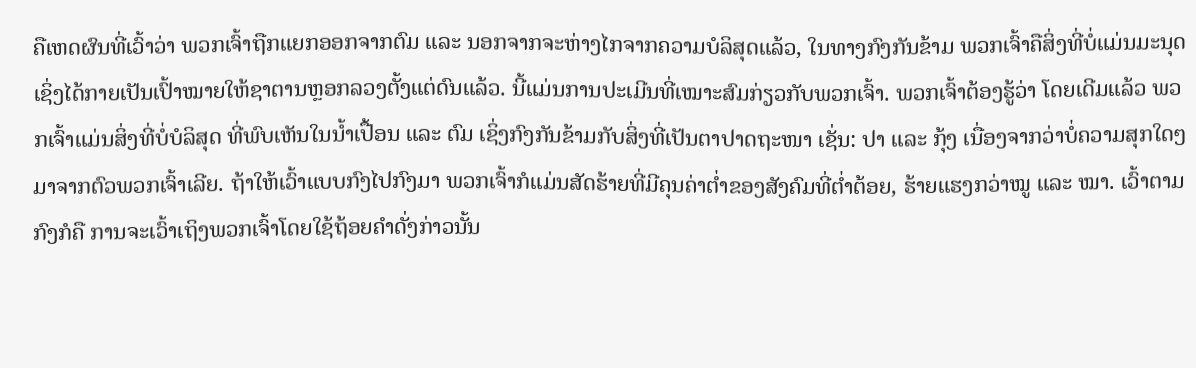ຄືເຫດຜົນທີ່ເວົ້າວ່າ ພວກເຈົ້າຖືກແຍກອອກຈາກຕົມ ແລະ ນອກຈາກຈະຫ່າງໄກຈາກຄວາມບໍລິສຸດແລ້ວ, ໃນທາງກົງກັນຂ້າມ ພວກເຈົ້າຄືສິ່ງທີ່ບໍ່ແມ່ນມະນຸດເຊິ່ງໄດ້ກາຍເປັນເປົ້າໝາຍໃຫ້ຊາຕານຫຼອກລວງຕັ້ງແຕ່ດົນແລ້ວ. ນີ້ແມ່ນການປະເມີນທີ່ເໝາະສົມກ່ຽວກັບພວກເຈົ້າ. ພວກເຈົ້າຕ້ອງຮູ້ວ່າ ໂດຍເດີມແລ້ວ ພວກເຈົ້າແມ່ນສິ່ງທີ່ບໍ່ບໍລິສຸດ ທີ່ພົບເຫັນໃນນໍ້າເປື້ອນ ແລະ ຕົມ ເຊິ່ງກົງກັນຂ້າມກັບສິ່ງທີ່ເປັນຕາປາດຖະໜາ ເຊັ່ນ: ປາ ແລະ ກຸ້ງ ເນື່ອງຈາກວ່າບໍ່ຄວາມສຸກໃດໆມາຈາກຕົວພວກເຈົ້າເລີຍ. ຖ້າໃຫ້ເວົ້າແບບກົງໄປກົງມາ ພວກເຈົ້າກໍແມ່ນສັດຮ້າຍທີ່ມີຄຸນຄ່າຕໍ່າຂອງສັງຄົມທີ່ຕໍ່າຕ້ອຍ, ຮ້າຍແຮງກວ່າໝູ ແລະ ໝາ. ເວົ້າຕາມກົງກໍຄື ການຈະເວົ້າເຖິງພວກເຈົ້າໂດຍໃຊ້ຖ້ອຍຄໍາດັ່ງກ່າວນັ້ນ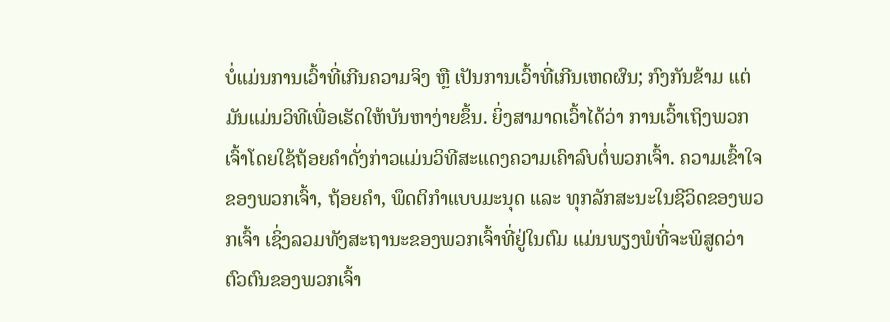ບໍ່ແມ່ນການເວົ້າທີ່ເກີນຄວາມຈິງ ຫຼື ເປັນການເວົ້າທີ່ເກີນເຫດຜົນ; ກົງກັນຂ້າມ ແຕ່ມັນແມ່ນວິທີເພື່ອເຮັດໃຫ້ບັນຫາງ່າຍຂຶ້ນ. ຍິ່ງສາມາດເວົ້າໄດ້ວ່າ ການເວົ້າເຖິງພວກເຈົ້າໂດຍໃຊ້ຖ້ອຍຄໍາດັ່ງກ່າວແມ່ນວິທີສະແດງຄວາມເຄົາລົບຕໍ່ພວກເຈົ້າ. ຄວາມເຂົ້າໃຈຂອງພວກເຈົ້າ, ຖ້ອຍຄໍາ, ພຶດຕິກໍາແບບມະນຸດ ແລະ ທຸກລັກສະນະໃນຊີວິດຂອງພວກເຈົ້າ ເຊິ່ງລວມທັງສະຖານະຂອງພວກເຈົ້າທີ່ຢູ່ໃນຕົມ ແມ່ນພຽງພໍທີ່ຈະພິສູດວ່າ ຕົວຕົນຂອງພວກເຈົ້າ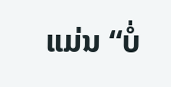ແມ່ນ “ບໍ່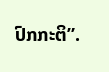ປົກກະຕິ”.